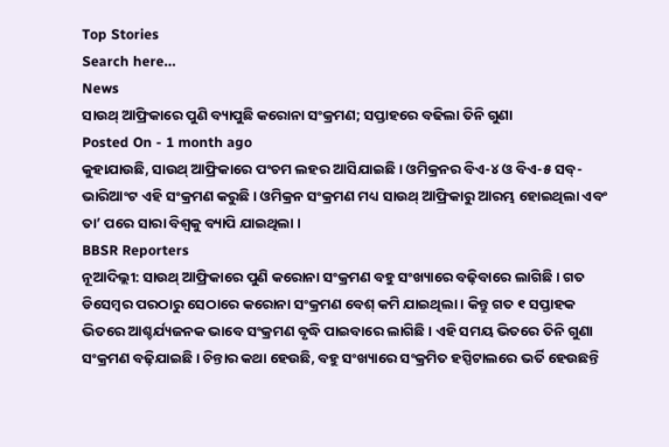Top Stories
Search here...
News
ସାଉଥ୍ ଆଫ୍ରିକାରେ ପୁଣି ବ୍ୟାପୁଛି କରୋନା ସଂକ୍ରମଣ; ସପ୍ତାହରେ ବଢିଲା ତିନି ଗୁଣା
Posted On - 1 month ago
କୁହାଯାଉଛି, ସାଉଥ୍ ଆଫ୍ରିକାରେ ପଂଚମ ଲହର ଆସିଯାଇଛି । ଓମିକ୍ରନର ବିଏ-୪ ଓ ବିଏ-୫ ସବ୍-ଭାରିଆଂଟ ଏହି ସଂକ୍ରମଣ କରୁଛି । ଓମିକ୍ରନ ସଂକ୍ରମଣ ମଧ୍ୟ ସାଉଥ୍ ଆଫ୍ରିକାରୁ ଆରମ୍ଭ ହୋଇଥିଲା ଏବଂ ତା’ ପରେ ସାରା ବିଶ୍ୱକୁ ବ୍ୟାପି ଯାଇଥିଲା ।
BBSR Reporters
ନୂଆଦିଲ୍ଲୀ: ସାଉଥ୍ ଆଫ୍ରିକାରେ ପୁଣି କରୋନା ସଂକ୍ରମଣ ବହୁ ସଂଖ୍ୟାରେ ବଢ଼ିବାରେ ଲାଗିଛି । ଗତ ଡିସେମ୍ବର ପରଠାରୁ ସେଠାରେ କରୋନା ସଂକ୍ରମଣ ବେଶ୍ କମି ଯାଇଥିଲା । କିନ୍ତୁ ଗତ ୧ ସପ୍ତାହକ ଭିତରେ ଆଶ୍ଚର୍ଯ୍ୟଜନକ ଭାବେ ସଂକ୍ରମଣ ବୃଦ୍ଧି ପାଇବାରେ ଲାଗିଛି । ଏହି ସମୟ ଭିତରେ ତିନି ଗୁଣା ସଂକ୍ରମଣ ବଢ଼ିଯାଇଛି । ଚିନ୍ତାର କଥା ହେଉଛି, ବହୁ ସଂଖ୍ୟାରେ ସଂକ୍ରମିତ ହସ୍ପିଟାଲରେ ଭର୍ତି ହେଉଛନ୍ତି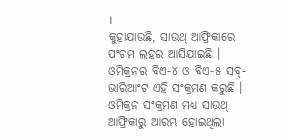।
କୁହାଯାଉଛି, ସାଉଥ୍ ଆଫ୍ରିକାରେ ପଂଚମ ଲହର ଆସିଯାଇଛି । ଓମିକ୍ରନର ବିଏ-୪ ଓ ବିଏ-୫ ସବ୍-ଭାରିଆଂଟ ଏହି ସଂକ୍ରମଣ କରୁଛି । ଓମିକ୍ରନ ସଂକ୍ରମଣ ମଧ୍ୟ ସାଉଥ୍ ଆଫ୍ରିକାରୁ ଆରମ୍ଭ ହୋଇଥିଲା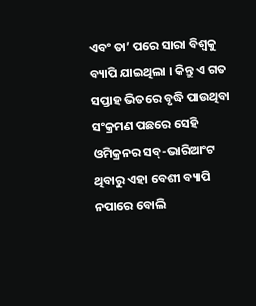ଏବଂ ତା’ ପରେ ସାରା ବିଶ୍ୱକୁ ବ୍ୟାପି ଯାଇଥିଲା । କିନ୍ତୁ ଏ ଗତ ସପ୍ତାହ ଭିତରେ ବୃଦ୍ଧି ପାଉଥିବା ସଂକ୍ରମଣ ପଛରେ ସେହି ଓମିକ୍ରନର ସବ୍-ଭାରିଆଂଟ ଥିବାରୁ ଏହା ବେଶୀ ବ୍ୟାପି ନପାରେ ବୋଲି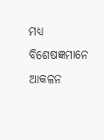ମଧ୍ୟ ବିଶେଷଜ୍ଞମାନେ ଆକଳନ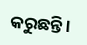କରୁଛନ୍ତି ।